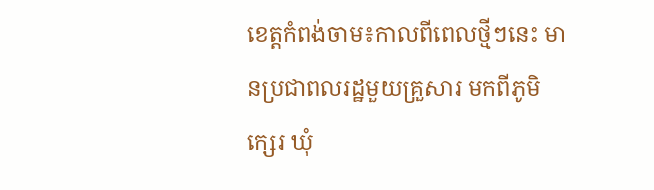ខេត្តកំពង់ចាម៖កាលពីពេលថ្មីៗនេះ មានប្រជាពលរដ្ឋមួយគ្រួសារ មកពីភូមិក្សេរ ឃុំ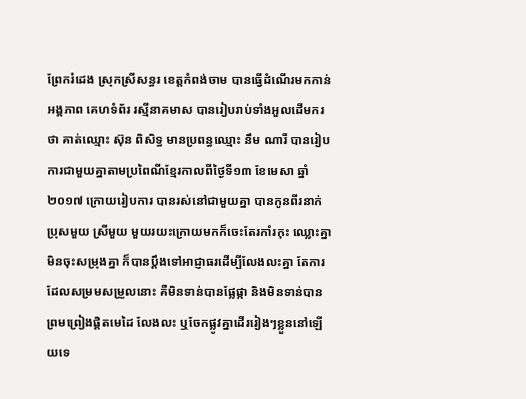ព្រែករំដេង ស្រុកស្រីសន្ធរ ខេត្តកំពង់ចាម បានធ្វើដំណើរមកកាន់អង្គភាព គេហទំព័រ រស្មីនាគមាស បានរៀបរាប់ទាំងអួលដើមករថា គាត់ឈ្មោះ ស៊ុន ពិសិទ្ធ មានប្រពន្ធឈ្មោះ នឹម ណារី បានរៀបការជាមួយគ្នាតាមប្រពៃណីខ្មែរកាលពីថ្ងៃទី១៣ ខែមេសា ឆ្នាំ២០១៧ ក្រោយរៀបការ បានរស់នៅជាមួយគ្នា បានកូនពីរនាក់ ប្រុសមួយ ស្រីមួយ មួយរយះក្រោយមកក៏ចេះតែរកាំរកុះ ឈ្លោះគ្នា មិនចុះសម្រុងគ្នា ក៏បានប្តឹងទៅអាជ្ញាធរដើម្បីលែងលះគ្នា តែការដែលសម្រមសម្រួលនោះ គឺមិនទាន់បានផ្លែផ្កា និងមិនទាន់បានព្រមព្រៀងផ្តិតមេដៃ លែងលះ ឬចែកផ្លូវគ្នាដើររៀងៗខ្លួននៅឡើយទេ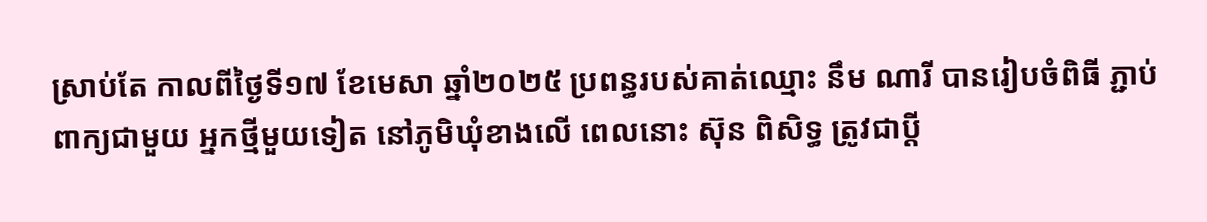ស្រាប់តែ កាលពីថ្ងៃទី១៧ ខែមេសា ឆ្នាំ២០២៥ ប្រពន្ធរបស់គាត់ឈ្មោះ នឹម ណារី បានរៀបចំពិធី ភ្ជាប់ពាក្យជាមួយ អ្នកថ្មីមួយទៀត នៅភូមិឃុំខាងលើ ពេលនោះ ស៊ុន ពិសិទ្ធ ត្រូវជាប្តី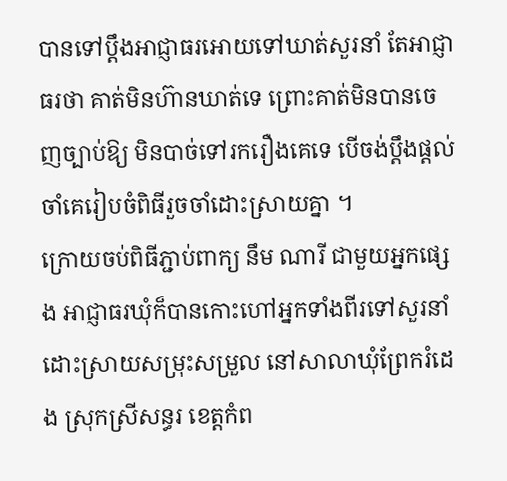បានទៅប្តឹងអាជ្ញាធរអោយទៅឃាត់សួរនាំ តែអាជ្ញាធរថា គាត់មិនហ៊ានឃាត់ទេ ព្រោះគាត់មិនបានចេញច្បាប់ឱ្យ មិនបាច់ទៅរករឿងគេទេ បើចង់ប្តឹងផ្តល់ចាំគេរៀបចំពិធីរួចចាំដោះស្រាយគ្នា ។
ក្រោយចប់ពិធីភ្ជាប់ពាក្យ នឹម ណារី ជាមួយអ្នកផ្សេង អាជ្ញាធរឃុំក៏បានកោះហៅអ្នកទាំងពីរទៅសួរនាំដោះស្រាយសម្រុះសម្រួល នៅសាលាឃុំព្រែករំដេង ស្រុកស្រីសន្ធរ ខេត្តកំព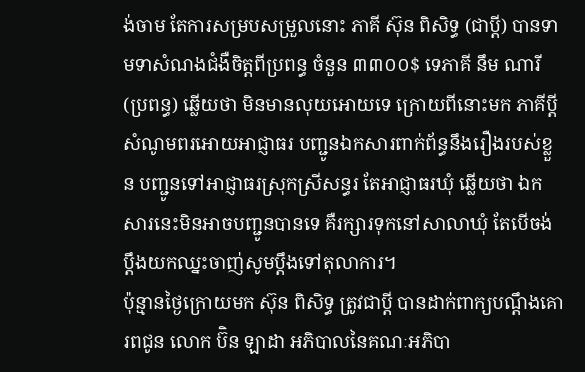ង់ចាម តែការសម្របសម្រួលនោះ ភាគី ស៊ុន ពិសិទ្ធ (ជាប្តី) បានទាមទាសំណងជំងឺចិត្តពីប្រពន្ធ ចំនួន ៣៣០០$ ទេភាគី នឹម ណារី (ប្រពន្ធ) ឆ្លើយថា មិនមានលុយអោយទេ ក្រោយពីនោះមក ភាគីប្តី សំណូមពរអោយអាជ្ញាធរ បញ្ជូនឯកសារពាក់ព័ន្ធនឹងរឿងរបស់ខ្លួន បញ្ជូនទៅអាជ្ញាធរស្រុកស្រីសន្ធរ តែអាជ្ញាធរឃុំ ឆ្លើយថា ឯកសារនេះមិនអាចបញ្ជូនបានទេ គឺរក្សារទុកនៅសាលាឃុំ តែបើចង់ប្តឹងយកឈ្នះចាញ់សូមប្តឹងទៅតុលាការ។
ប៉ុន្មានថ្ងៃក្រោយមក ស៊ុន ពិសិទ្ធ ត្រូវជាប្តី បានដាក់ពាក្យបណ្តឹងគោរពជូន លោក ប៊ិន ឡាដា អភិបាលនៃគណៈអភិបា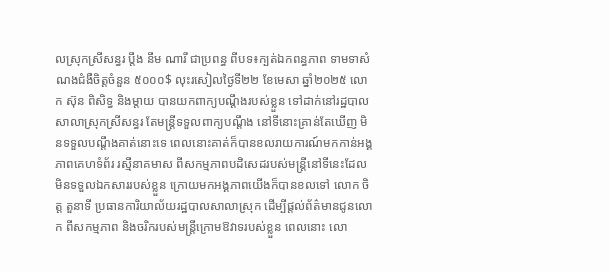លស្រុកស្រីសន្ធរ ប្តឹង នឹម ណារី ជាប្រពន្ធ ពីបទ៖ក្បត់ឯកពន្ធភាព ទាមទាសំណងជំងឺចិត្តចំនួន ៥០០០$ លុះរសៀលថ្ងៃទី២២ ខែមេសា ឆ្នាំ២០២៥ លោក ស៊ុន ពិសិទ្ធ និងម្តាយ បានយកពាក្យបណ្តឹងរបស់ខ្លួន ទៅដាក់នៅរដ្ឋបាលសាលាស្រុកស្រីសន្ធរ តែមន្ត្រីទទួលពាក្យបណ្តឹង នៅទីនោះគ្រាន់តែឃើញ មិនទទួលបណ្តឹងគាត់នោះទេ ពេលនោះគាត់ក៏បានខលរាយការណ៍មកកាន់អង្គភាពគេហទំព័រ រស្មីនាគមាស ពីសកម្មភាពបដិសេដរបស់មន្ត្រីនៅទីនេះដែលមិនទទួលឯកសាររបស់ខ្លួន ក្រោយមកអង្គភាពយើងក៏បានខលទៅ លោក ចិត្ត តួនាទី ប្រធានការិយាល័យរដ្ឋបាលសាលាស្រុក ដើម្បីផ្តល់ព័ត៌មានជូនលោក ពីសកម្មភាព និងចរិករបស់មន្ត្រីក្រោមឱវាទរបស់ខ្លួន ពេលនោះ លោ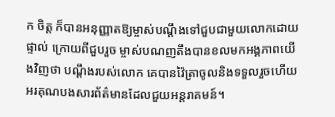ក ចិត្ត ក៏បានអនុញ្ញាតឱ្យម្ចាស់បណ្តឹងទៅជួបជាមួយលោកដោយផ្ទាល់ ក្រោយពីជួបរួច ម្ចាស់បណញតឹងបានខលមកអង្គភាពយើងវិញថា បណ្តឹងរបស់លោក គេបានវ៉ៃត្រាចូលនិងទទួលរួចហើយ អរគុណបងសារព័ត៌មានដែលជួយអន្តរាគមន៍។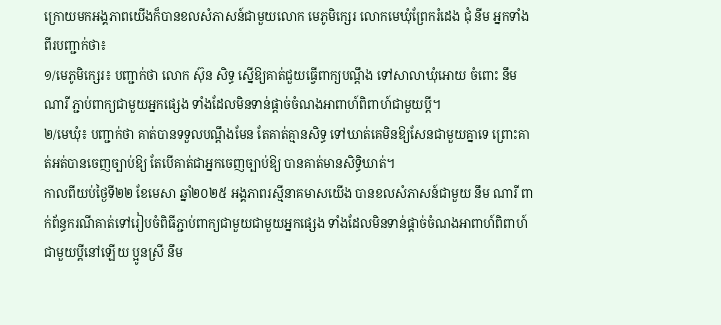ក្រោយមកអង្គភាពយើងក៏បានខលសំភាសន៍ជាមួយលោក មេភូមិក្សេរ លោកមេឃុំព្រែករំដេង ជុំ នីម អ្នកទាំងពីរបញ្ជាក់ថា៖
១/មេភូមិក្សេរ៖ បញ្ជាក់ថា លោក ស៊ុន សិទ្ធ ស្នើឱ្យគាត់ជួយធ្វើពាក្យបណ្តឹង ទៅសាលាឃុំអោយ ចំពោះ នឹម ណារី ភ្ជាប់ពាក្យជាមួយអ្នកផ្សេង ទាំងដែលមិនទាន់ផ្តាច់ចំណងអាពាហ៍ពិពាហ៍ជាមួយប្តី។
២/មេឃុំ៖ បញ្ជាក់ថា គាត់បានទទួលបណ្តឹងមែន តែគាត់គ្មានសិទ្ធ ទៅឃាត់គេមិនឱ្យសែនជាមួយគ្នាទេ ព្រោះគាត់អត់បានចេញច្បាប់ឱ្យ តែបើគាត់ជាអ្នកចេញច្បាប់ឱ្យ បានគាត់មានសិទ្ធិឃាត់។
កាលពីយប់ថ្ងៃទី២២ ខែមេសា ឆ្នាំ២០២៥ អង្គភាពរស្មីនាគមាសយើង បានខលសំភាសន៍ជាមួយ នឹម ណារី ពាក់ព័ន្ធករណីគាត់ទៅរៀបចំពិធីភ្ជាប់ពាក្យជាមួយជាមួយអ្នកផ្សេង ទាំងដែលមិនទាន់ផ្តាច់ចំណងអាពាហ៍ពិពាហ៍ជាមួយប្តីនៅឡើយ ប្អូនស្រី នឹម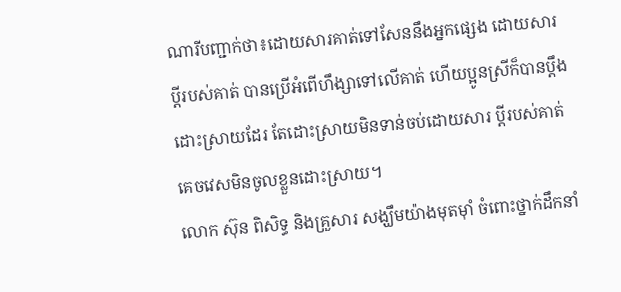ណារីបញ្ជាក់ថា៖ដោយសារគាត់ទៅសែននឹងអ្នកផ្សេង ដោយសារ ប្តីរបស់គាត់ បានប្រើអំពើហឹង្សាទៅលើគាត់ ហើយប្អូនស្រីក៏បានប្តឹងដោះស្រាយដែរ តែដោះស្រាយមិនទាន់ចប់ដោយសារ ប្តីរបស់គាត់គេចវេសមិនចូលខ្លួនដោះស្រាយ។
លោក ស៊ុន ពិសិទ្ធ និងគ្រួសារ សង្ឃឹមយ៉ាងមុតម៉ាំ ចំពោះថ្នាក់ដឹកនាំ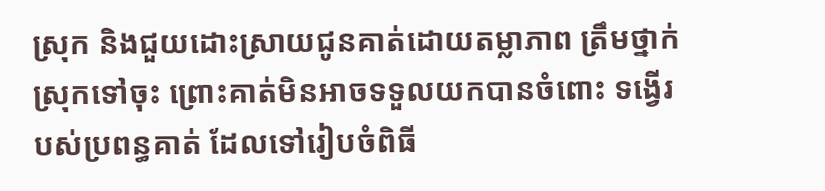ស្រុក និងជួយដោះស្រាយជូនគាត់ដោយតម្លាភាព ត្រឹមថ្នាក់ស្រុកទៅចុះ ព្រោះគាត់មិនអាចទទួលយកបានចំពោះ ទង្វើរបស់ប្រពន្ធគាត់ ដែលទៅរៀបចំពិធី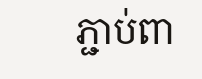ភ្ជាប់ពា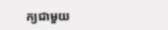ក្យជាមួយ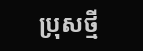ប្រុសថ្មី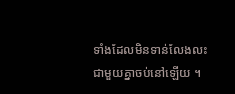ទាំងដែលមិនទាន់លែងលះជាមួយគ្នាចប់នៅឡើយ ។